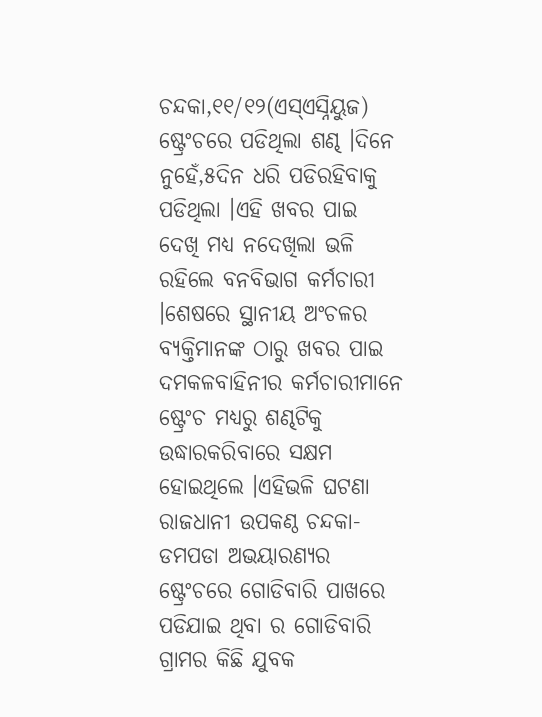ଚନ୍ଦକା,୧୧/୧୨(ଏସ୍ଏସ୍ନିୟୁଜ) ଷ୍ଟ୍ରେଂଚରେ ପଡିଥିଲା ଶଣ୍ଢ ।ଦିନେ ନୁହେଁ,୫ଦିନ ଧରି ପଡିରହିବାକୁ ପଡିଥିଲା ।ଏହି ଖବର ପାଇ ଦେଖି ମଧ୍ୟ ନଦେଖିଲା ଭଳି ରହିଲେ ବନବିଭାଗ କର୍ମଚାରୀ ।ଶେଷରେ ସ୍ଥାନୀୟ ଅଂଚଳର ବ୍ୟକ୍ତିମାନଙ୍କ ଠାରୁ ଖବର ପାଇ ଦମକଳବାହିନୀର କର୍ମଚାରୀମାନେ ଷ୍ଟ୍ରେଂଚ ମଧ୍ୟରୁ ଶଣ୍ଢଟିକୁ ଉଦ୍ଧାରକରିବାରେ ସକ୍ଷମ ହୋଇଥିଲେ ।ଏହିଭଳି ଘଟଣା ରାଜଧାନୀ ଉପକଣ୍ଠ ଚନ୍ଦକା-ଡମପଡା ଅଭୟାରଣ୍ୟର ଷ୍ଟ୍ରେଂଚରେ ଗୋଡିବାରି ପାଖରେ ପଡିଯାଇ ଥିବା ର ଗୋଡିବାରି ଗ୍ରାମର କିଛି ଯୁବକ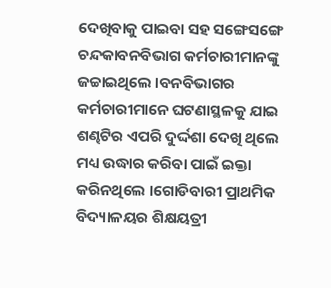ଦେଖିବାକୁ ପାଇବା ସହ ସଙ୍ଗେସଙ୍ଗେ ଚନ୍ଦକାବନବିଭାଗ କର୍ମଚାରୀମାନଙ୍କୁ ଜଚ୍ଚାଇଥିଲେ ।ବନବିଭାଗର କର୍ମଚାରୀମାନେ ଘଟଣାସ୍ଥଳକୁ ଯାଇ ଶଣ୍ଢଟିର ଏପରି ଦୁର୍ଦ୍ଦଶା ଦେଖି ଥିଲେ ମଧ୍ୟ ଉଦ୍ଧାର କରିବା ପାଇଁ ଇକ୍ତା କରିନଥିଲେ ।ଗୋଡିବାରୀ ପ୍ରାଥମିକ ବିଦ୍ୟାଳୟର ଶିକ୍ଷୟତ୍ରୀ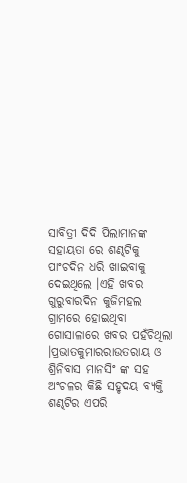ସାବିତ୍ରୀ ଦିଦି ପିଲାମାନଙ୍କ ସହାୟତା ରେ ଶଣ୍ଢଟିକୁ ପାଂଚଦିନ ଧରି ଖାଇବାକୁ ଦେଇଥିଲେ ।ଏହି ଖବର ଗୁରୁବାରଦିନ କୁଜିମହଲ ଗ୍ରାମରେ ହୋଇଥିବା ଗୋସାଳାରେ ଖବର ପହଁଚିଥିଲା ।ପ୍ରଭାତକୁମାରରାଉତରାୟ ଓ ଶ୍ରିନିବାସ ମାନସିଂ ଙ୍କ ସହ ଅଂଚଳର କିଛି ସହୃଦୟ ବ୍ୟକ୍ତି ଶଣ୍ଢଟିର ଏପରି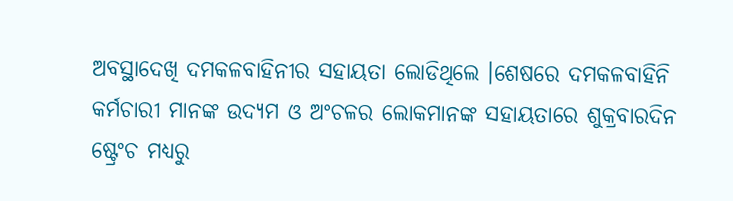ଅବସ୍ଥାଦେଖି ଦମକଳବାହିନୀର ସହାୟତା ଲୋଡିଥିଲେ ।ଶେଷରେ ଦମକଳବାହିନି କର୍ମଚାରୀ ମାନଙ୍କ ଉଦ୍ୟମ ଓ ଅଂଚଳର ଲୋକମାନଙ୍କ ସହାୟତାରେ ଶୁକ୍ରବାରଦିନ ଷ୍ଟ୍ରେଂଚ ମଧ୍ୟରୁ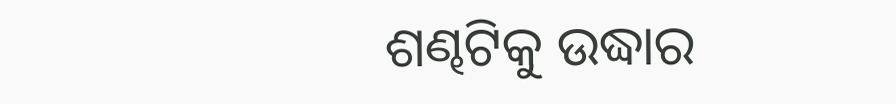ଶଣ୍ଢଟିକୁ ଉଦ୍ଧାର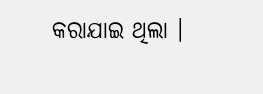କରାଯାଇ ଥିଲା ।